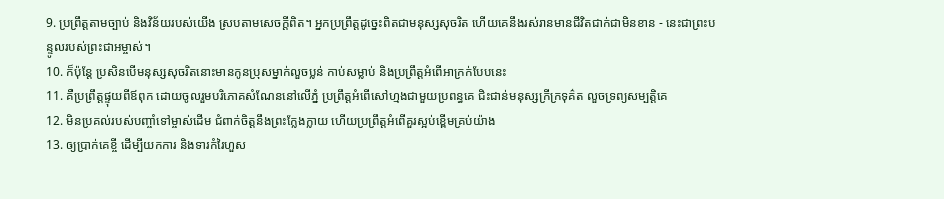9. ប្រព្រឹត្តតាមច្បាប់ និងវិន័យរបស់យើង ស្របតាមសេចក្ដីពិត។ អ្នកប្រព្រឹត្តដូច្នេះពិតជាមនុស្សសុចរិត ហើយគេនឹងរស់រានមានជីវិតជាក់ជាមិនខាន - នេះជាព្រះបន្ទូលរបស់ព្រះជាអម្ចាស់។
10. ក៏ប៉ុន្តែ ប្រសិនបើមនុស្សសុចរិតនោះមានកូនប្រុសម្នាក់លួចប្លន់ កាប់សម្លាប់ និងប្រព្រឹត្តអំពើអាក្រក់បែបនេះ
11. គឺប្រព្រឹត្តផ្ទុយពីឪពុក ដោយចូលរួមបរិភោគសំណែននៅលើភ្នំ ប្រព្រឹត្តអំពើសៅហ្មងជាមួយប្រពន្ធគេ ជិះជាន់មនុស្សក្រីក្រទុគ៌ត លួចទ្រព្យសម្បត្តិគេ
12. មិនប្រគល់របស់បញ្ចាំទៅម្ចាស់ដើម ជំពាក់ចិត្តនឹងព្រះក្លែងក្លាយ ហើយប្រព្រឹត្តអំពើគួរស្អប់ខ្ពើមគ្រប់យ៉ាង
13. ឲ្យប្រាក់គេខ្ចី ដើម្បីយកការ និងទារកំរៃហួស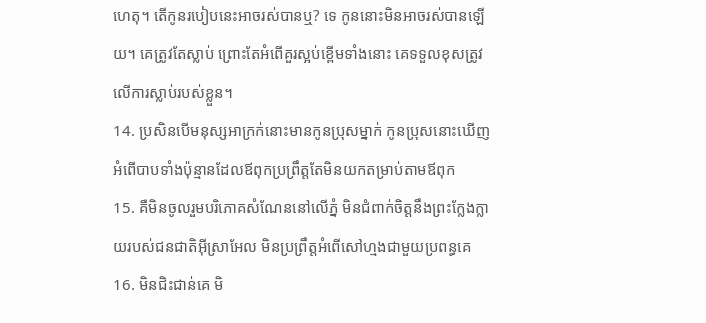ហេតុ។ តើកូនរបៀបនេះអាចរស់បានឬ? ទេ កូននោះមិនអាចរស់បានឡើយ។ គេត្រូវតែស្លាប់ ព្រោះតែអំពើគួរស្អប់ខ្ពើមទាំងនោះ គេទទួលខុសត្រូវលើការស្លាប់របស់ខ្លួន។
14. ប្រសិនបើមនុស្សអាក្រក់នោះមានកូនប្រុសម្នាក់ កូនប្រុសនោះឃើញអំពើបាបទាំងប៉ុន្មានដែលឪពុកប្រព្រឹត្តតែមិនយកតម្រាប់តាមឪពុក
15. គឺមិនចូលរួមបរិភោគសំណែននៅលើភ្នំ មិនជំពាក់ចិត្តនឹងព្រះក្លែងក្លាយរបស់ជនជាតិអ៊ីស្រាអែល មិនប្រព្រឹត្តអំពើសៅហ្មងជាមួយប្រពន្ធគេ
16. មិនជិះជាន់គេ មិ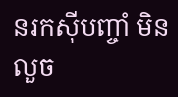នរកស៊ីបញ្ចាំ មិនលួច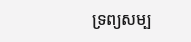ទ្រព្យសម្ប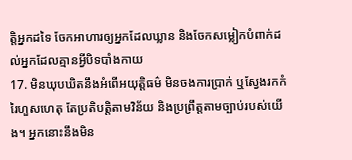ត្តិអ្នកដទៃ ចែកអាហារឲ្យអ្នកដែលឃ្លាន និងចែកសម្លៀកបំពាក់ដល់អ្នកដែលគ្មានអ្វីបិទបាំងកាយ
17. មិនឃុបឃិតនឹងអំពើអយុត្តិធម៌ មិនចងការប្រាក់ ឬស្វែងរកកំរៃហួសហេតុ តែប្រតិបត្តិតាមវិន័យ និងប្រព្រឹត្តតាមច្បាប់របស់យើង។ អ្នកនោះនឹងមិន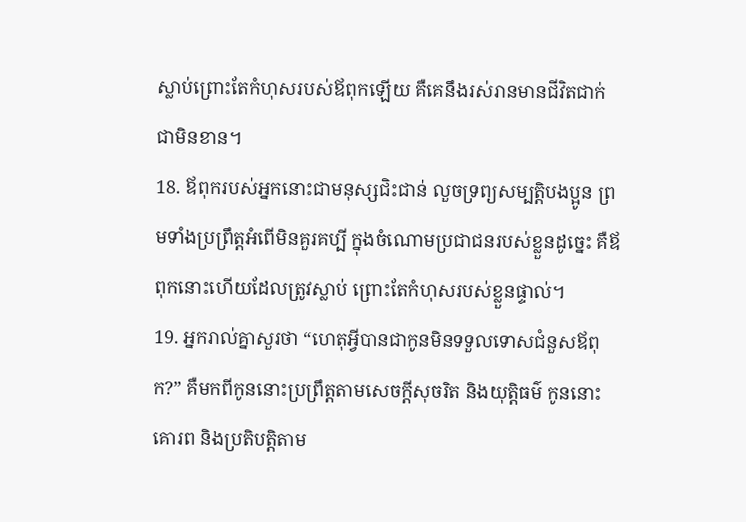ស្លាប់ព្រោះតែកំហុសរបស់ឪពុកឡើយ គឺគេនឹងរស់រានមានជីវិតជាក់ជាមិនខាន។
18. ឪពុករបស់អ្នកនោះជាមនុស្សជិះជាន់ លួចទ្រព្យសម្បត្តិបងប្អូន ព្រមទាំងប្រព្រឹត្តអំពើមិនគួរគប្បី ក្នុងចំណោមប្រជាជនរបស់ខ្លួនដូច្នេះ គឺឪពុកនោះហើយដែលត្រូវស្លាប់ ព្រោះតែកំហុសរបស់ខ្លួនផ្ទាល់។
19. អ្នករាល់គ្នាសួរថា “ហេតុអ្វីបានជាកូនមិនទទួលទោសជំនួសឪពុក?” គឺមកពីកូននោះប្រព្រឹត្តតាមសេចក្ដីសុចរិត និងយុត្តិធម៌ កូននោះគោរព និងប្រតិបត្តិតាម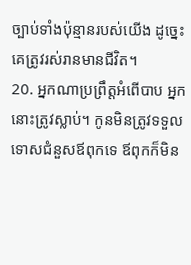ច្បាប់ទាំងប៉ុន្មានរបស់យើង ដូច្នេះ គេត្រូវរស់រានមានជីវិត។
20. អ្នកណាប្រព្រឹត្តអំពើបាប អ្នកនោះត្រូវស្លាប់។ កូនមិនត្រូវទទួលទោសជំនួសឪពុកទេ ឪពុកក៏មិន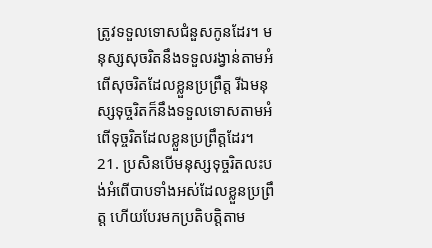ត្រូវទទួលទោសជំនួសកូនដែរ។ មនុស្សសុចរិតនឹងទទួលរង្វាន់តាមអំពើសុចរិតដែលខ្លួនប្រព្រឹត្ត រីឯមនុស្សទុច្ចរិតក៏នឹងទទួលទោសតាមអំពើទុច្ចរិតដែលខ្លួនប្រព្រឹត្តដែរ។
21. ប្រសិនបើមនុស្សទុច្ចរិតលះបង់អំពើបាបទាំងអស់ដែលខ្លួនប្រព្រឹត្ត ហើយបែរមកប្រតិបត្តិតាម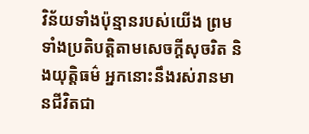វិន័យទាំងប៉ុន្មានរបស់យើង ព្រមទាំងប្រតិបត្តិតាមសេចក្ដីសុចរិត និងយុត្តិធម៌ អ្នកនោះនឹងរស់រានមានជីវិតជា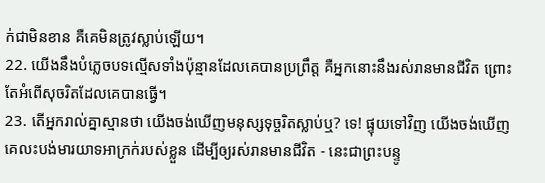ក់ជាមិនខាន គឺគេមិនត្រូវស្លាប់ឡើយ។
22. យើងនឹងបំភ្លេចបទល្មើសទាំងប៉ុន្មានដែលគេបានប្រព្រឹត្ត គឺអ្នកនោះនឹងរស់រានមានជីវិត ព្រោះតែអំពើសុចរិតដែលគេបានធ្វើ។
23. តើអ្នករាល់គ្នាស្មានថា យើងចង់ឃើញមនុស្សទុច្ចរិតស្លាប់ឬ? ទេ! ផ្ទុយទៅវិញ យើងចង់ឃើញគេលះបង់មារយាទអាក្រក់របស់ខ្លួន ដើម្បីឲ្យរស់រានមានជីវិត - នេះជាព្រះបន្ទូ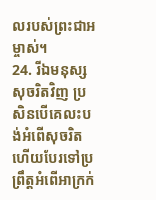លរបស់ព្រះជាអម្ចាស់។
24. រីឯមនុស្សសុចរិតវិញ ប្រសិនបើគេលះបង់អំពើសុចរិត ហើយបែរទៅប្រព្រឹត្តអំពើអាក្រក់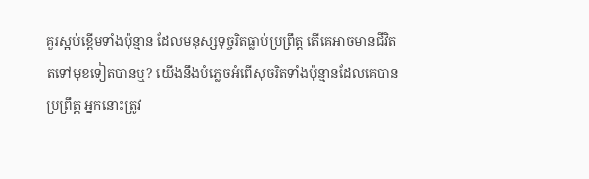គួរស្អប់ខ្ពើមទាំងប៉ុន្មាន ដែលមនុស្សទុច្ចរិតធ្លាប់ប្រព្រឹត្ត តើគេអាចមានជីវិតតទៅមុខទៀតបានឬ? យើងនឹងបំភ្លេចអំពើសុចរិតទាំងប៉ុន្មានដែលគេបានប្រព្រឹត្ត អ្នកនោះត្រូវ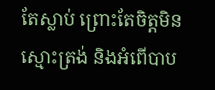តែស្លាប់ ព្រោះតែចិត្តមិនស្មោះត្រង់ និងអំពើបាប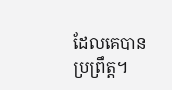ដែលគេបានប្រព្រឹត្ត។